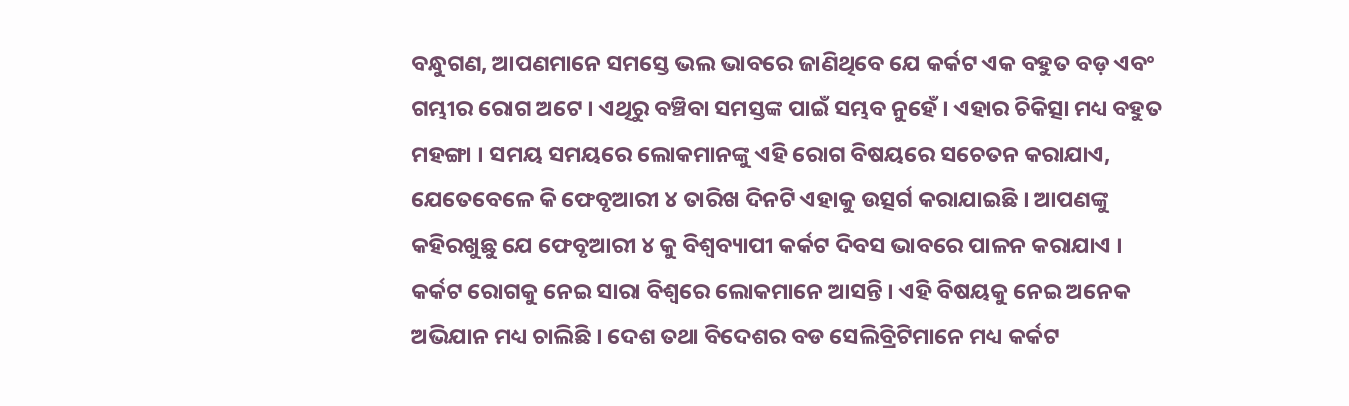ବନ୍ଧୁଗଣ, ଆପଣମାନେ ସମସ୍ତେ ଭଲ ଭାବରେ ଜାଣିଥିବେ ଯେ କର୍କଟ ଏକ ବହୁତ ବଡ଼ ଏବଂ ଗମ୍ଭୀର ରୋଗ ଅଟେ । ଏଥିରୁ ବଞ୍ଚିବା ସମସ୍ତଙ୍କ ପାଇଁ ସମ୍ଭବ ନୁହେଁ । ଏହାର ଚିକିତ୍ସା ମଧ୍ୟ ବହୁତ ମହଙ୍ଗା । ସମୟ ସମୟରେ ଲୋକମାନଙ୍କୁ ଏହି ରୋଗ ବିଷୟରେ ସଚେତନ କରାଯାଏ, ଯେତେବେଳେ କି ଫେବୃଆରୀ ୪ ତାରିଖ ଦିନଟି ଏହାକୁ ଉତ୍ସର୍ଗ କରାଯାଇଛି । ଆପଣଙ୍କୁ କହିରଖୁଛୁ ଯେ ଫେବୃଆରୀ ୪ କୁ ବିଶ୍ଵବ୍ୟାପୀ କର୍କଟ ଦିବସ ଭାବରେ ପାଳନ କରାଯାଏ ।
କର୍କଟ ରୋଗକୁ ନେଇ ସାରା ବିଶ୍ୱରେ ଲୋକମାନେ ଆସନ୍ତି । ଏହି ବିଷୟକୁ ନେଇ ଅନେକ ଅଭିଯାନ ମଧ୍ୟ ଚାଲିଛି । ଦେଶ ତଥା ବିଦେଶର ବଡ ସେଲିବ୍ରିଟିମାନେ ମଧ୍ୟ କର୍କଟ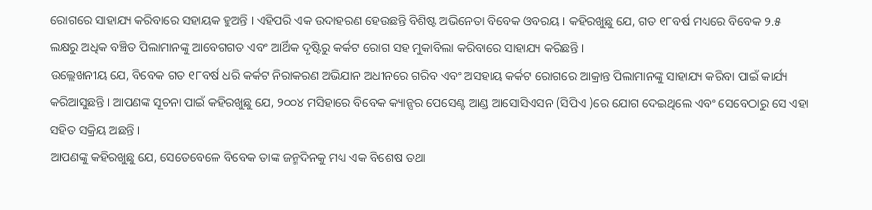ରୋଗରେ ସାହାଯ୍ୟ କରିବାରେ ସହାୟକ ହୁଅନ୍ତି । ଏହିପରି ଏକ ଉଦାହରଣ ହେଉଛନ୍ତି ବିଶିଷ୍ଟ ଅଭିନେତା ବିବେକ ଓବରୟ । କହିରଖୁଛୁ ଯେ, ଗତ ୧୮ବର୍ଷ ମଧ୍ୟରେ ବିବେକ ୨.୫ ଲକ୍ଷରୁ ଅଧିକ ବଞ୍ଚିତ ପିଲାମାନଙ୍କୁ ଆବେଗଗତ ଏବଂ ଆର୍ଥିକ ଦୃଷ୍ଟିରୁ କର୍କଟ ରୋଗ ସହ ମୁକାବିଲା କରିବାରେ ସାହାଯ୍ୟ କରିଛନ୍ତି ।
ଉଲ୍ଲେଖନୀୟ ଯେ, ବିବେକ ଗତ ୧୮ବର୍ଷ ଧରି କର୍କଟ ନିରାକରଣ ଅଭିଯାନ ଅଧୀନରେ ଗରିବ ଏବଂ ଅସହାୟ କର୍କଟ ରୋଗରେ ଆକ୍ରାନ୍ତ ପିଲାମାନଙ୍କୁ ସାହାଯ୍ୟ କରିବା ପାଇଁ କାର୍ଯ୍ୟ କରିଆସୁଛନ୍ତି । ଆପଣଙ୍କ ସୂଚନା ପାଇଁ କହିରଖୁଛୁ ଯେ, ୨୦୦୪ ମସିହାରେ ବିବେକ କ୍ୟାନ୍ସର ପେସେଣ୍ଟ ଆଣ୍ଡ ଆସୋସିଏସନ (ସିପିଏ )ରେ ଯୋଗ ଦେଇଥିଲେ ଏବଂ ସେବେଠାରୁ ସେ ଏହା ସହିତ ସକ୍ରିୟ ଅଛନ୍ତି ।
ଆପଣଙ୍କୁ କହିରଖୁଛୁ ଯେ, ସେତେବେଳେ ବିବେକ ତାଙ୍କ ଜନ୍ମଦିନକୁ ମଧ୍ୟ ଏକ ବିଶେଷ ତଥା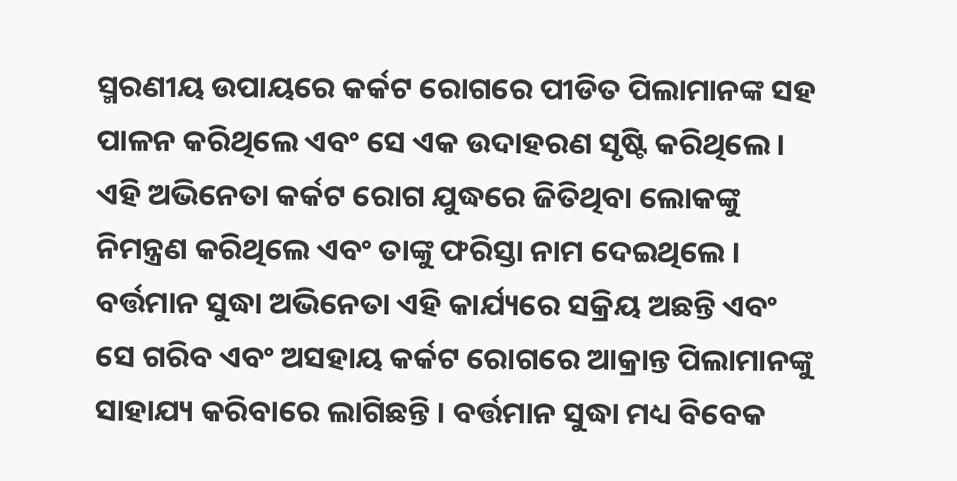ସ୍ମରଣୀୟ ଉପାୟରେ କର୍କଟ ରୋଗରେ ପୀଡିତ ପିଲାମାନଙ୍କ ସହ ପାଳନ କରିଥିଲେ ଏବଂ ସେ ଏକ ଉଦାହରଣ ସୃଷ୍ଟି କରିଥିଲେ । ଏହି ଅଭିନେତା କର୍କଟ ରୋଗ ଯୁଦ୍ଧରେ ଜିତିଥିବା ଲୋକଙ୍କୁ ନିମନ୍ତ୍ରଣ କରିଥିଲେ ଏବଂ ତାଙ୍କୁ ଫରିସ୍ତା ନାମ ଦେଇଥିଲେ । ବର୍ତ୍ତମାନ ସୁଦ୍ଧା ଅଭିନେତା ଏହି କାର୍ଯ୍ୟରେ ସକ୍ରିୟ ଅଛନ୍ତି ଏବଂ ସେ ଗରିବ ଏବଂ ଅସହାୟ କର୍କଟ ରୋଗରେ ଆକ୍ରାନ୍ତ ପିଲାମାନଙ୍କୁ ସାହାଯ୍ୟ କରିବାରେ ଲାଗିଛନ୍ତି । ବର୍ତ୍ତମାନ ସୁଦ୍ଧା ମଧ୍ୟ ବିବେକ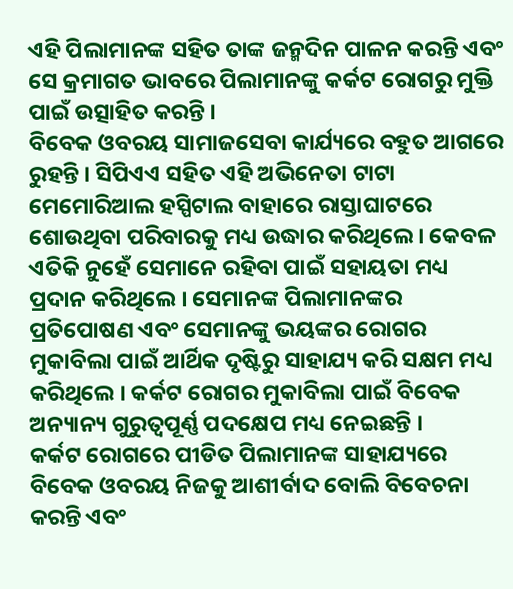ଏହି ପିଲାମାନଙ୍କ ସହିତ ତାଙ୍କ ଜନ୍ମଦିନ ପାଳନ କରନ୍ତି ଏବଂ ସେ କ୍ରମାଗତ ଭାବରେ ପିଲାମାନଙ୍କୁ କର୍କଟ ରୋଗରୁ ମୁକ୍ତି ପାଇଁ ଉତ୍ସାହିତ କରନ୍ତି ।
ବିବେକ ଓବରୟ ସାମାଜସେବା କାର୍ଯ୍ୟରେ ବହୁତ ଆଗରେ ରୁହନ୍ତି । ସିପିଏଏ ସହିତ ଏହି ଅଭିନେତା ଟାଟା ମେମୋରିଆଲ ହସ୍ପିଟାଲ ବାହାରେ ରାସ୍ତାଘାଟରେ ଶୋଉଥିବା ପରିବାରକୁ ମଧ୍ୟ ଉଦ୍ଧାର କରିଥିଲେ । କେବଳ ଏତିକି ନୁହେଁ ସେମାନେ ରହିବା ପାଇଁ ସହାୟତା ମଧ୍ୟ ପ୍ରଦାନ କରିଥିଲେ । ସେମାନଙ୍କ ପିଲାମାନଙ୍କର ପ୍ରତିପୋଷଣ ଏବଂ ସେମାନଙ୍କୁ ଭୟଙ୍କର ରୋଗର ମୁକାବିଲା ପାଇଁ ଆର୍ଥିକ ଦୃଷ୍ଟିରୁ ସାହାଯ୍ୟ କରି ସକ୍ଷମ ମଧ୍ୟ କରିଥିଲେ । କର୍କଟ ରୋଗର ମୁକାବିଲା ପାଇଁ ବିବେକ ଅନ୍ୟାନ୍ୟ ଗୁରୁତ୍ୱପୂର୍ଣ୍ଣ ପଦକ୍ଷେପ ମଧ୍ୟ ନେଇଛନ୍ତି ।
କର୍କଟ ରୋଗରେ ପୀଡିତ ପିଲାମାନଙ୍କ ସାହାଯ୍ୟରେ ବିବେକ ଓବରୟ ନିଜକୁ ଆଶୀର୍ବାଦ ବୋଲି ବିବେଚନା କରନ୍ତି ଏବଂ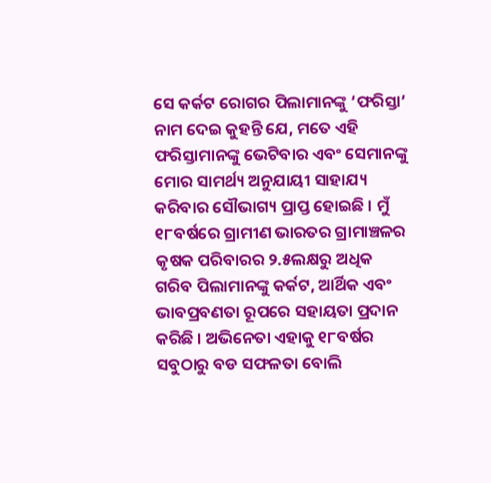ସେ କର୍କଟ ରୋଗର ପିଲାମାନଙ୍କୁ ‘ଫରିସ୍ତା’ ନାମ ଦେଇ କୁହନ୍ତି ଯେ, ମତେ ଏହି ଫରିସ୍ତାମାନଙ୍କୁ ଭେଟିବାର ଏବଂ ସେମାନଙ୍କୁ ମୋର ସାମର୍ଥ୍ୟ ଅନୁଯାୟୀ ସାହାଯ୍ୟ କରିବାର ସୌଭାଗ୍ୟ ପ୍ରାପ୍ତ ହୋଇଛି । ମୁଁ ୧୮ବର୍ଷରେ ଗ୍ରାମୀଣ ଭାରତର ଗ୍ରାମାଞ୍ଚଳର କୃଷକ ପରିବାରର ୨.୫ଲକ୍ଷରୁ ଅଧିକ ଗରିବ ପିଲାମାନଙ୍କୁ କର୍କଟ, ଆର୍ଥିକ ଏବଂ ଭାବପ୍ରବଣତା ରୂପରେ ସହାୟତା ପ୍ରଦାନ କରିଛି । ଅଭିନେତା ଏହାକୁ ୧୮ବର୍ଷର ସବୁଠାରୁ ବଡ ସଫଳତା ବୋଲି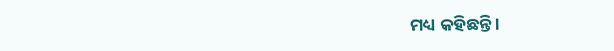ମଧ୍ୟ କହିଛନ୍ତି ।